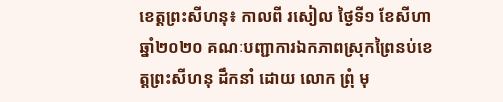ខេត្តព្រះសីហនុ៖ កាលពី រសៀល ថ្ងៃទី១ ខែសីហា ឆ្នាំ២០២០ គណៈបញ្ជាការឯកភាពស្រុកព្រៃនប់ខេត្តព្រះសីហនុ ដឹកនាំ ដោយ លោក ព្រុំ មុ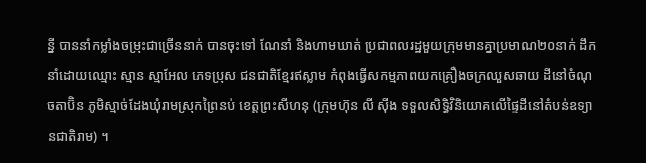ន្នី បាននាំកម្លាំងចម្រុះជាច្រើននាក់ បានចុះទៅ ណែនាំ និងហាមឃាត់ ប្រជាពលរដ្ឋមួយក្រុមមានគ្នាប្រមាណ២០នាក់ ដឹកនាំដោយឈ្មោះ ស្មាន ស្មាអែល ភេទប្រុស ជនជាតិខ្មែរឥស្លាម កំពុងធ្វើសកម្មភាពយកគ្រឿងចក្រឈួសឆាយ ដីនៅចំណុចតាប៊ិន ភូមិស្មាច់ដែងឃុំរាមស្រុកព្រៃនប់ ខេត្តព្រះសីហនុ (ក្រុមហ៊ុន លី ស៊ីង ទទួលសិទ្ធិវិនិយោគលើផ្ទៃដីនៅតំបន់ឧទ្យានជាតិរាម) ។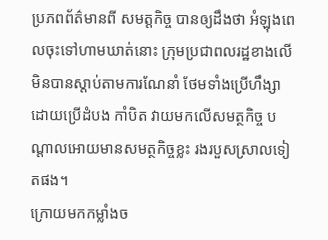ប្រភពព័ត៌មានពី សមត្តកិច្ច បានឲ្យដឹងថា អំឡុងពេលចុះទៅហាមឃាត់នោះ ក្រុមប្រជាពលរដ្ឋខាងលើ មិនបានស្តាប់តាមការណែនាំ ថែមទាំងប្រើហឹង្សា ដោយប្រើដំបង កាំបិត វាយមកលើសមត្ថកិច្ច បណ្តាលអោយមានសមត្ថកិច្ចខ្លះ រងរបួសស្រាលទៀតផង។
ក្រោយមកកម្លាំងច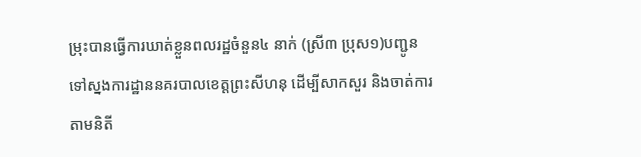ម្រុះបានធ្វើការឃាត់ខ្លួនពលរដ្ឋចំនួន៤ នាក់ (ស្រី៣ ប្រុស១)បញ្ជូនទៅស្នងការដ្ឋាននគរបាលខេត្តព្រះសីហនុ ដើម្បីសាកសួរ និងចាត់ការ តាមនិតី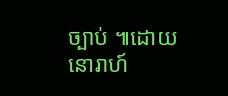ច្បាប់ ៕ដោយ នោរាហ៍